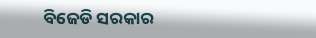ବିଜେଡି ସରକାର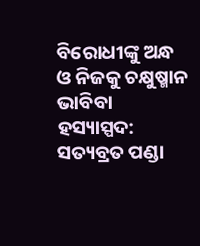ବିରୋଧୀଙ୍କୁ ଅନ୍ଧ ଓ ନିଜକୁ ଚକ୍ଷୁଷ୍ମାନ ଭାବିବା ହସ୍ୟାସ୍ପଦ: ସତ୍ୟବ୍ରତ ପଣ୍ଡା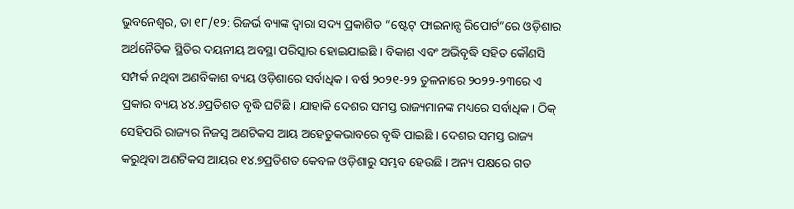ଭୁବନେଶ୍ୱର, ତା ୧୮/୧୨: ରିଜର୍ଭ ବ୍ୟାଙ୍କ ଦ୍ୱାରା ସଦ୍ୟ ପ୍ରକାଶିତ “ଷ୍ଟେଟ୍ ଫାଇନାନ୍ସ ରିପୋର୍ଟ”ରେ ଓଡ଼ିଶାର ଅର୍ଥନୈତିକ ସ୍ଥିତିର ଦୟନୀୟ ଅବସ୍ଥା ପରିସ୍କାର ହୋଇଯାଇଛି । ବିକାଶ ଏବଂ ଅଭିବୃଦ୍ଧି ସହିତ କୌଣସି ସମ୍ପର୍କ ନଥିବା ଅଣବିକାଶ ବ୍ୟୟ ଓଡ଼ିଶାରେ ସର୍ବାଧିକ । ବର୍ଷ ୨୦୨୧-୨୨ ତୁଳନାରେ ୨୦୨୨-୨୩ରେ ଏ ପ୍ରକାର ବ୍ୟୟ ୪୪.୬ପ୍ରତିଶତ ବୃଦ୍ଧି ଘଟିଛି । ଯାହାକି ଦେଶର ସମସ୍ତ ରାଜ୍ୟମାନଙ୍କ ମଧ୍ୟରେ ସର୍ବାଧିକ । ଠିକ୍ ସେହିପରି ରାଜ୍ୟର ନିଜସ୍ୱ ଅଣଟିକସ ଆୟ ଅହେତୁକଭାବରେ ବୃଦ୍ଧି ପାଇଛି । ଦେଶର ସମସ୍ତ ରାଜ୍ୟ କରୁଥିବା ଅଣଟିକସ ଆୟର ୧୪.୭ପ୍ରତିଶତ କେବଳ ଓଡ଼ିଶାରୁ ସମ୍ଭବ ହେଉଛି । ଅନ୍ୟ ପକ୍ଷରେ ଗତ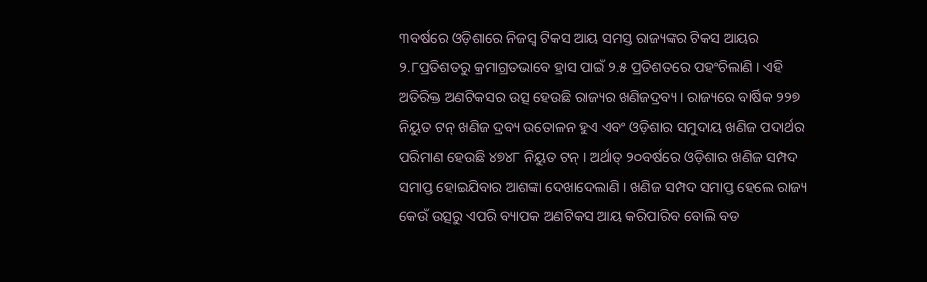୩ବର୍ଷରେ ଓଡ଼ିଶାରେ ନିଜସ୍ୱ ଟିକସ ଆୟ ସମସ୍ତ ରାଜ୍ୟଙ୍କର ଟିକସ ଆୟର ୨.୮ପ୍ରତିଶତରୁ କ୍ରମାଗ୍ରତଭାବେ ହ୍ରାସ ପାଇଁ ୨.୫ ପ୍ରତିଶତରେ ପହଂଚିଲାଣି । ଏହି ଅତିରିକ୍ତ ଅଣଟିକସର ଉତ୍ସ ହେଉଛି ରାଜ୍ୟର ଖଣିଜଦ୍ରବ୍ୟ । ରାଜ୍ୟରେ ବାର୍ଷିକ ୨୨୭ ନିୟୁତ ଟନ୍ ଖଣିଜ ଦ୍ରବ୍ୟ ଉତୋଳନ ହୁଏ ଏବଂ ଓଡ଼ିଶାର ସମୁଦାୟ ଖଣିଜ ପଦାର୍ଥର ପରିମାଣ ହେଉଛି ୪୭୪୮ ନିୟୁତ ଟନ୍ । ଅର୍ଥାତ୍ ୨୦ବର୍ଷରେ ଓଡ଼ିଶାର ଖଣିଜ ସମ୍ପଦ ସମାପ୍ତ ହୋଇଯିବାର ଆଶଙ୍କା ଦେଖାଦେଲାଣି । ଖଣିଜ ସମ୍ପଦ ସମାପ୍ତ ହେଲେ ରାଜ୍ୟ କେଉଁ ଉତ୍ସରୁ ଏପରି ବ୍ୟାପକ ଅଣଟିକସ ଆୟ କରିପାରିବ ବୋଲି ବଡ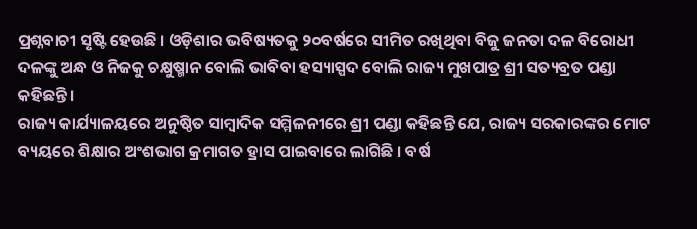ପ୍ରଶ୍ନବାଚୀ ସୃଷ୍ଟି ହେଉଛି । ଓଡ଼ିଶାର ଭବିଷ୍ୟତକୁ ୨୦ବର୍ଷରେ ସୀମିତ ରଖିଥିବା ବିଜୁ ଜନତା ଦଳ ବିରୋଧୀ ଦଳଙ୍କୁ ଅନ୍ଧ ଓ ନିଜକୁ ଚକ୍ଷୁଷ୍ମାନ ବୋଲି ଭାବିବା ହସ୍ୟାସ୍ପଦ ବୋଲି ରାଜ୍ୟ ମୁଖପାତ୍ର ଶ୍ରୀ ସତ୍ୟବ୍ରତ ପଣ୍ଡା କହିଛନ୍ତି ।
ରାଜ୍ୟ କାର୍ଯ୍ୟାଳୟରେ ଅନୁଷ୍ଠିତ ସାମ୍ବାଦିକ ସମ୍ମିଳନୀରେ ଶ୍ରୀ ପଣ୍ଡା କହିଛନ୍ତି ଯେ, ରାଜ୍ୟ ସରକାରଙ୍କର ମୋଟ ବ୍ୟୟରେ ଶିକ୍ଷାର ଅଂଶଭାଗ କ୍ରମାଗତ ହ୍ରାସ ପାଇବାରେ ଲାଗିଛି । ବର୍ଷ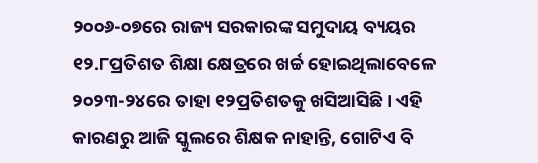୨୦୦୬-୦୭ରେ ରାଜ୍ୟ ସରକାରଙ୍କ ସମୁଦାୟ ବ୍ୟୟର ୧୨.୮ପ୍ରତିଶତ ଶିକ୍ଷା କ୍ଷେତ୍ରରେ ଖର୍ଚ୍ଚ ହୋଇଥିଲାବେଳେ ୨୦୨୩-୨୪ରେ ତାହା ୧୨ପ୍ରତିଶତକୁ ଖସିଆସିଛି । ଏହି କାରଣରୁ ଆଜି ସ୍କୁଲରେ ଶିକ୍ଷକ ନାହାନ୍ତି, ଗୋଟିଏ ବି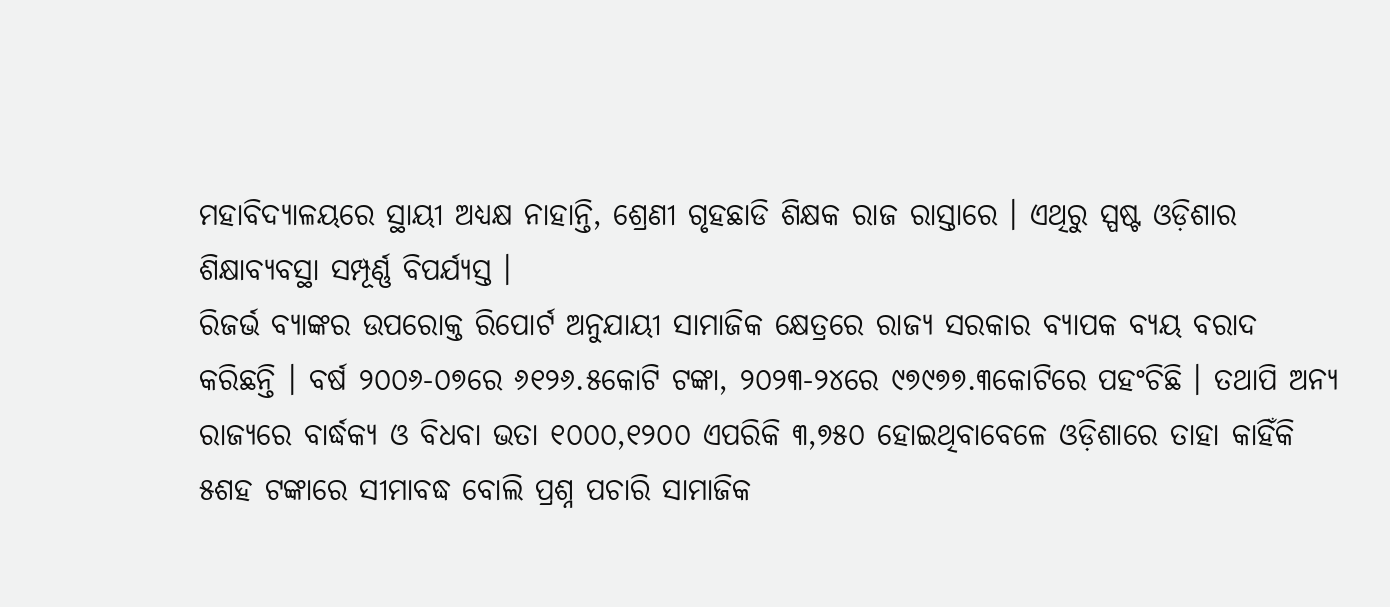ମହାବିଦ୍ୟାଳୟରେ ସ୍ଥାୟୀ ଅଧ୍ୟକ୍ଷ ନାହାନ୍ତି, ଶ୍ରେଣୀ ଗୃହଛାଡି ଶିକ୍ଷକ ରାଜ ରାସ୍ତାରେ । ଏଥିରୁ ସ୍ପଷ୍ଟ ଓଡ଼ିଶାର ଶିକ୍ଷାବ୍ୟବସ୍ଥା ସମ୍ପୂର୍ଣ୍ଣ ବିପର୍ଯ୍ୟସ୍ତ ।
ରିଜର୍ଭ ବ୍ୟାଙ୍କର ଉପରୋକ୍ତ ରିପୋର୍ଟ ଅନୁଯାୟୀ ସାମାଜିକ କ୍ଷେତ୍ରରେ ରାଜ୍ୟ ସରକାର ବ୍ୟାପକ ବ୍ୟୟ ବରାଦ କରିଛନ୍ତି । ବର୍ଷ ୨୦୦୬-୦୭ରେ ୬୧୨୬.୫କୋଟି ଟଙ୍କା, ୨୦୨୩-୨୪ରେ ୯୭୯୭୭.୩କୋଟିରେ ପହଂଚିଛି । ତଥାପି ଅନ୍ୟ ରାଜ୍ୟରେ ବାର୍ଦ୍ଧକ୍ୟ ଓ ବିଧବା ଭତା ୧୦୦୦,୧୨୦୦ ଏପରିକି ୩,୭୫୦ ହୋଇଥିବାବେଳେ ଓଡ଼ିଶାରେ ତାହା କାହିଁକି ୫ଶହ ଟଙ୍କାରେ ସୀମାବଦ୍ଧ ବୋଲି ପ୍ରଶ୍ନ ପଚାରି ସାମାଜିକ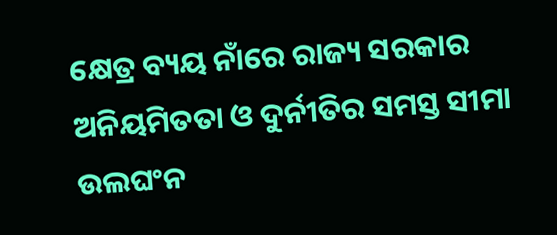କ୍ଷେତ୍ର ବ୍ୟୟ ନାଁରେ ରାଜ୍ୟ ସରକାର ଅନିୟମିତତା ଓ ଦୁର୍ନୀତିର ସମସ୍ତ ସୀମା ଉଲଘଂନ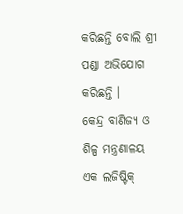କରିଛନ୍ତି ବୋଲି ଶ୍ରୀ ପଣ୍ଡା ଅଭିଯୋଗ କରିଛନ୍ତି ।
କେନ୍ଦ୍ର ବାଣିଜ୍ୟ ଓ ଶିଳ୍ପ ମନ୍ତ୍ରଣାଳୟ ଏକ ଲଜିଷ୍ଟିକ୍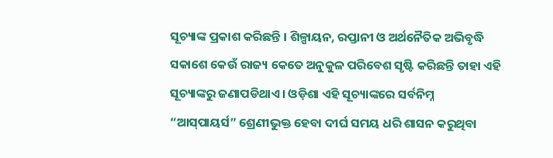ସୂଚ୍ୟାଙ୍କ ପ୍ରକାଶ କରିଛନ୍ତି । ଶିଳ୍ପାୟନ, ରପ୍ତାନୀ ଓ ଅର୍ଥନୈତିକ ଅଭିବୃଦ୍ଧି ସକାଶେ କେଉଁ ରାଜ୍ୟ କେତେ ଅନୁକୁଳ ପରିବେଶ ସୃଷ୍ଟି କରିଛନ୍ତି ତାହା ଏହି ସୂଚ୍ୟାଙ୍କରୁ ଜଣାପଡିଥାଏ । ଓଡ଼ିଶା ଏହି ସୂଚ୍ୟାଙ୍କରେ ସର୍ବନିମ୍ନ “ଆସ୍‌ପାୟର୍ସ” ଶ୍ରେଣୀଭୁକ୍ତ ହେବା ଦୀର୍ଘ ସମୟ ଧରି ଶାସନ କରୁଥିବା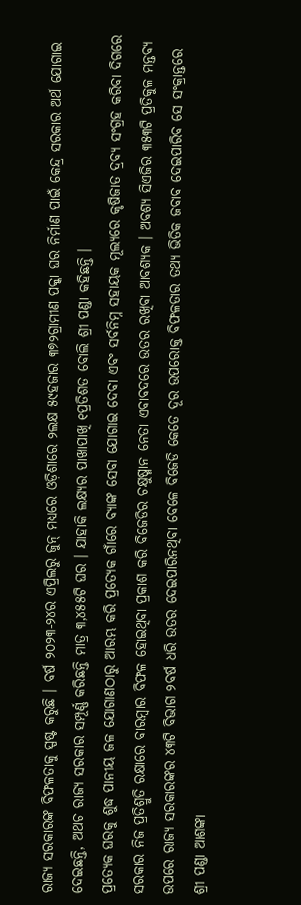ରାଜ୍ୟ ସରକାରଙ୍କ ବିଫଳତାକୁ ସ୍ପଷ୍ଟ କରୁଛି । ବର୍ଷ ୨୦୨୩-୨୪ର ଏପ୍ରିଲରୁ ଜୁନ୍ ମଧ୍ୟରେ ଓଡ଼ିଶାରେ ୨ଲକ୍ଷ ୫୯ହଜାର ୩୭୨ଗ୍ରାମୀଣ ପକ୍କା ଘର ନିର୍ମାଣ ପାଇଁ କେନ୍ଦ୍ର ସରକାର ଅର୍ଥ ଯୋଗାଇ ଦେଇଛନ୍ତି, ଅଥଚ ରାଜ୍ୟ ସରକାର ସମ୍ପୂର୍ଣ୍ଣ କରିଛନ୍ତି ମାତ୍ର ୩,୪୫୫ଟି ଘର । ଯାହାକି ଲକ୍ଷ୍ୟର ପାଖାପାଖି ୧ପ୍ରତିଶତ ବୋଲି ଶ୍ରୀ ପଣ୍ଡା କହିଛନ୍ତି ।
ପ୍ରତ୍ୟେକ ଘରକୁ ଶୁଦ୍ଧ ପାନୀୟ ଜଳ ଯୋଗାଣଠାରୁ ଆରମ୍ଭ କରି ପ୍ରତ୍ୟେକ ଗାଁରେ ବ୍ୟାଙ୍କ ସେବା ଯୋଗାଇ ଦେବା ଏବଂ ସର୍ବନିମ୍ନ ସହାୟକ ମୂଲ୍ୟରେ କୃଷିଜାତ ଦ୍ରବ୍ୟ ସଂଗ୍ରହ କରିବା ଦିଗରେ ସରକାର ନିଜ ପ୍ରତିଶ୍ରୁତି ରକ୍ଷାରେ ବାରମ୍ବାର ବିଫଳ ହୋଇଥିବା ପ୍ରକାଶ କରି ବିଜେଡିର ଚକ୍ଷୁଷ୍ମାନ ନେତା ଏବାବଦରେ ଉତର ରଖିବା ଆବଶ୍ୟକ । ଅବଶ୍ୟ ସିଏଜିର ୩୫୩ଟି ପ୍ରତିକୁଳ ମନ୍ତବ୍ୟ ଉପରେ ରାଜ୍ୟ ସରକାରଙ୍କର ୪୩ଟି ବିଭାଗ ୨ବର୍ଷ ଧରି ଉତର ଦେଇପାରିନଥିବା ବେଳେ ବିଜେଡି କେତେ ଦୂର ଉପରୋକ୍ତ ବିଫଳତାର ତଥ୍ୟ ଭିତିକ ଜବାବ ଦେଇପାରିବ ସେ ସଂକ୍ରାନ୍ତରେ ଶ୍ରୀ ପଣ୍ଡା ଆଶଙ୍କା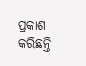ପ୍ରକାଶ କରିଛନ୍ତି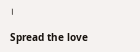।

Spread the love